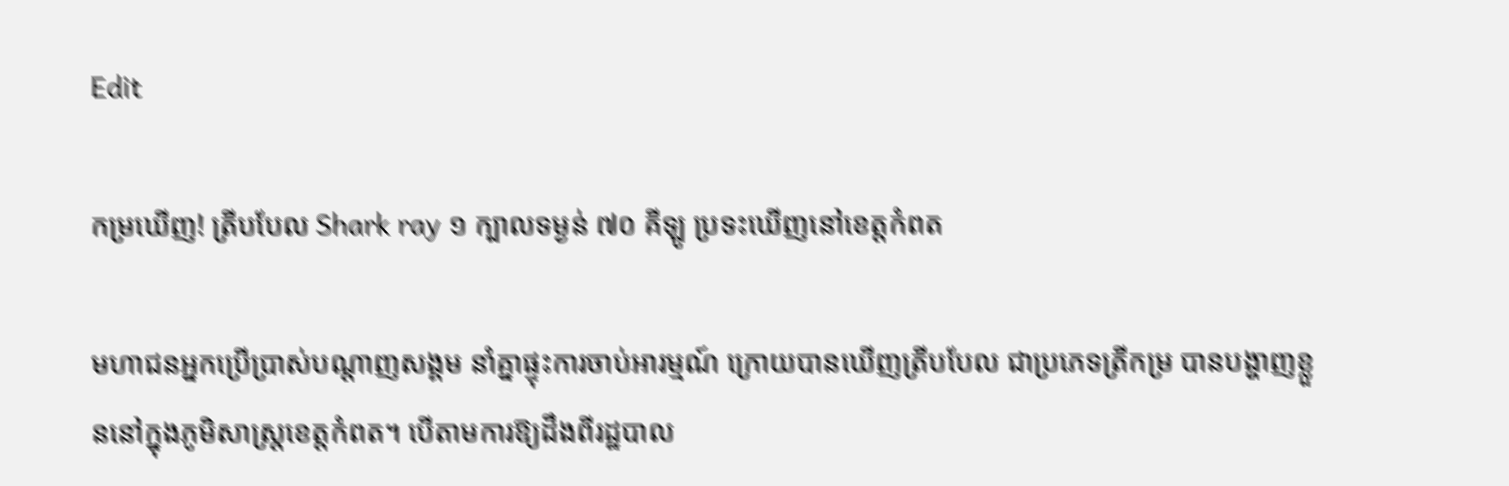Edit

កម្រឃើញ! ត្រីបបែល Shark ray ១ ក្បាលទម្ងន់ ៧០ គីឡូ ប្រទះឃើញនៅខេត្តកំពត

មហាជនអ្នកប្រើប្រាស់បណ្ដាញសង្គម នាំគ្នាផ្ទុះការចាប់អារម្មណ៍ ក្រោយបានឃើញត្រីបបែល ជាប្រភេទត្រីកម្រ បានបង្ហាញខ្លួននៅក្នុងភូមិសាស្ត្រខេត្តកំពត។ បើតាមការឱ្យដឹងពីរដ្ឋបាល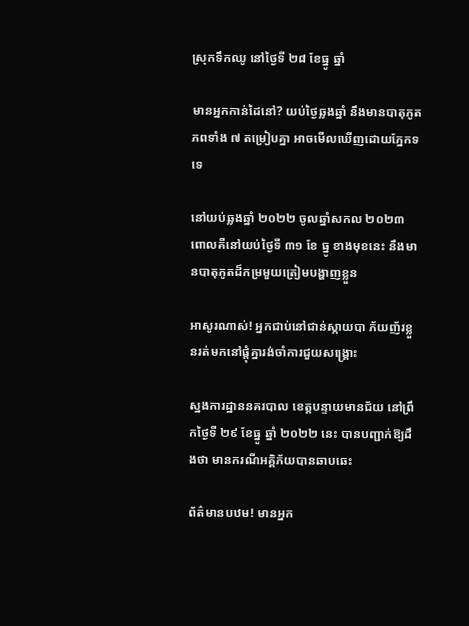ស្រុកទឹកឈូ នៅថ្ងៃទី ២៨ ខែធ្នូ ឆ្នាំ

មានអ្នកកាន់ដៃនៅ? យប់ថ្ងៃឆ្លងឆ្នាំ នឹងមានបាតុភូតភពទាំង ៧ តម្រៀបគ្នា អាចមើលឃើញដោយភ្នែកទទេ

នៅយប់ឆ្លងឆ្នាំ ២០២២ ចូលឆ្នាំសកល ២០២៣ ពោលគឺនៅយប់ថ្ងៃទី ៣១ ខែ ធ្នូ ខាងមុខនេះ នឹងមានបាតុភូតដ៏កម្រមួយត្រៀមបង្ហាញខ្លួន

អាសូរណាស់! អ្នកជាប់នៅជាន់ស្កាយបា ភ័យញ័រខ្លួនរត់មកនៅផ្ដុំគ្នារង់ចាំការជួយសង្រ្គោះ

ស្នងការដ្ឋាននគរបាល ខេត្តបន្ទាយមានជ័យ នៅព្រឹកថ្ងៃទី ២៩ ខែធ្នូ ឆ្នាំ ២០២២ នេះ បានបញ្ជាក់ឱ្យដឹងថា មានករណីអគ្គិភ័យបានឆាបឆេះ

ព័ត៌មានបឋម! មានអ្នក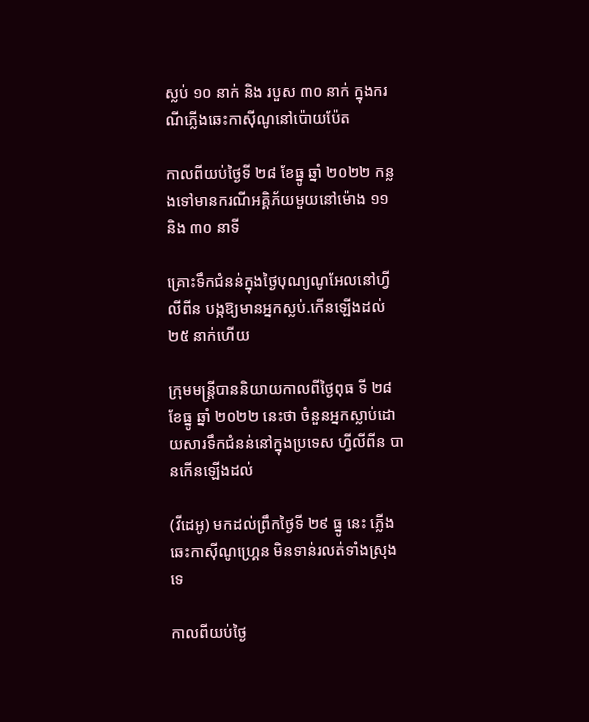ស្លប់ ១០ នាក់ និង របួស ៣០ នាក់ ក្នុងករណីភ្លើងឆេះកាស៊ីណូនៅប៉ោយប៉ែត

កាលពីយប់ថ្ងៃទី ២៨ ខែធ្នូ ឆ្នាំ ២០២២ កន្លងទៅមានករណីអគ្គិភ័យមួយនៅម៉ោង ១១ និង ៣០ នាទី

គ្រោះទឹកជំនន់ក្នុងថ្ងៃបុណ្យណូអែលនៅហ្វីលីពីន បង្កឱ្យមានអ្នកស្លប់.កើនឡើងដល់ ២៥ នាក់ហើយ

ក្រុមមន្ត្រីបាននិយាយកាលពីថ្ងៃពុធ ទី ២៨ ខែធ្នូ ឆ្នាំ ២០២២ នេះថា ចំនួនអ្នកស្លាប់ដោយសារទឹកជំនន់នៅក្នុងប្រទេស ហ្វីលីពីន បានកើនឡើងដល់

(វីដេអូ) មកដល់ព្រឹកថ្ងៃទី ២៩ ធ្នូ នេះ ភ្លើងឆេះកាស៊ីណូហ្គ្រេន មិនទាន់រលត់ទាំងស្រុងទេ

កាលពីយប់ថ្ងៃ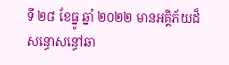ទី ២៨ ខែធ្នូ ឆ្នាំ ២០២២ មានអគ្គិភ័យដ៏សន្ធោសន្ធៅឆា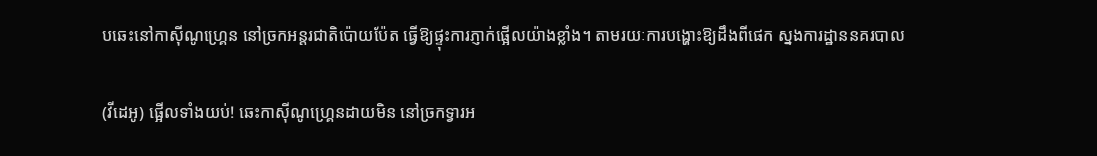បឆេះនៅកាស៊ីណូហ្គ្រេន នៅច្រកអន្តរជាតិប៉ោយប៉ែត ធ្វើឱ្យផ្ទុះការភ្ញាក់ផ្អើលយ៉ាងខ្លាំង។ តាមរយៈការបង្ហោះឱ្យដឹងពីផេក ស្នងការដ្ឋាននគរបាល

(វីដេអូ) ផ្អើលទាំងយប់! ឆេះកាស៊ីណូហ្គ្រេនដាយមិន នៅច្រកទ្វារអ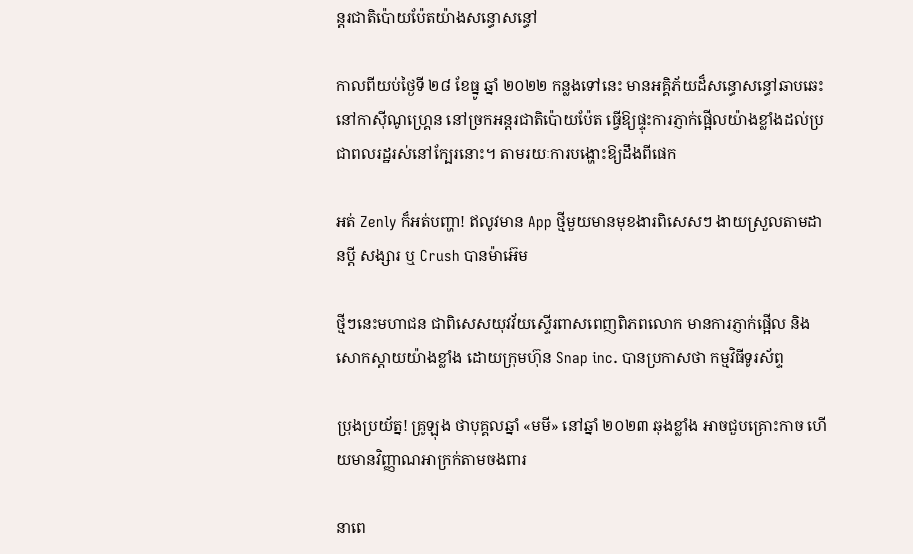ន្តរជាតិប៉ោយប៉ែតយ៉ាងសន្ធោសន្ធៅ

កាលពីយប់ថ្ងៃទី ២៨ ខែធ្នូ ឆ្នាំ ២០២២ កន្លងទៅនេះ មានអគ្គិភ័យដ៏សន្ធោសន្ធៅឆាបឆេះនៅកាស៊ីណូហ្គ្រេន នៅច្រកអន្តរជាតិប៉ោយប៉ែត ធ្វើឱ្យផ្ទុះការភ្ញាក់ផ្អើលយ៉ាងខ្លាំងដល់ប្រជាពលរដ្ឋរស់នៅក្បែរនោះ។ តាមរយៈការបង្ហោះឱ្យដឹងពីផេក

អត់ Zenly ក៏អត់បញ្ហា! ឥលូវមាន App ថ្មីមួយមានមុខងារពិសេសៗ ងាយស្រួលតាមដានប្ដី សង្សារ ឬ Crush បានម៉ាអ៊េម

ថ្មីៗនេះមហាជន ជាពិសេសយុវវ័យស្ទើរពាសពេញពិភពលោក មានការភ្ញាក់ផ្អើល និង សោកស្ដាយយ៉ាងខ្លាំង ដោយក្រុមហ៊ុន Snap inc. បានប្រកាសថា កម្មវិធីទូរស័ព្ទ

ប្រុងប្រយ័ត្ន! គ្រូឡុង ថាបុគ្គលឆ្នាំ «មមី» នៅឆ្នាំ ២០២៣ ឆុងខ្លាំង អាចជួបគ្រោះកាច ហើយមានវិញ្ញាណអាក្រក់តាមចងពារ

នាពេ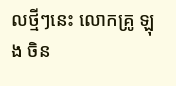លថ្មីៗនេះ លោកគ្រូ ឡុង ចិន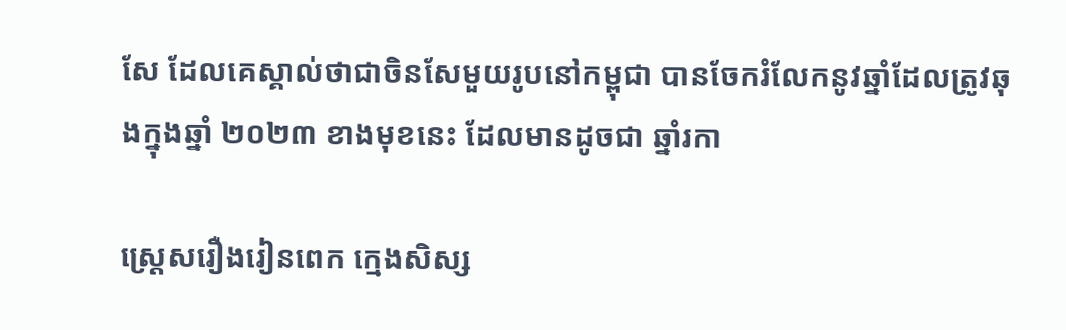សែ ដែលគេស្គាល់ថាជាចិនសែមួយរូបនៅកម្ពុជា បានចែករំលែកនូវឆ្នាំដែលត្រូវឆុងក្នុងឆ្នាំ ២០២៣ ខាងមុខនេះ ដែលមានដូចជា ឆ្នាំរកា

ស្ដ្រេសរឿងរៀនពេក ក្មេងសិស្ស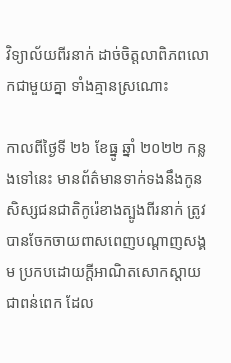វិទ្យាល័យពីរនាក់ ដាច់ចិត្តលាពិភពលោកជាមួយគ្នា ទាំងគ្មានស្រណោះ

កាលពីថ្ងៃទី ២៦ ខែធ្នូ ឆ្នាំ ២០២២ កន្លងទៅនេះ មានព័ត៌មានទាក់ទងនឹងកូនសិស្សជនជាតិកូរ៉េខាងត្បូងពីរនាក់ ត្រូវបានចែកចាយពាសពេញបណ្ដាញសង្គម ប្រកបដោយក្តីអាណិតសោកស្តាយជាពន់ពេក ដែល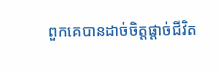ពួកគេបានដាច់ចិត្តផ្តាច់ជីវិត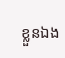ខ្លួនឯង